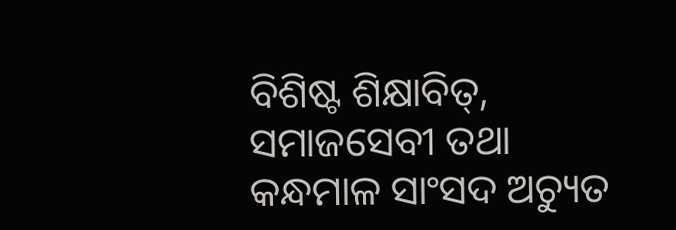ବିଶିଷ୍ଟ ଶିକ୍ଷାବିତ୍, ସମାଜସେବୀ ତଥା କନ୍ଧମାଳ ସାଂସଦ ଅଚ୍ୟୁତ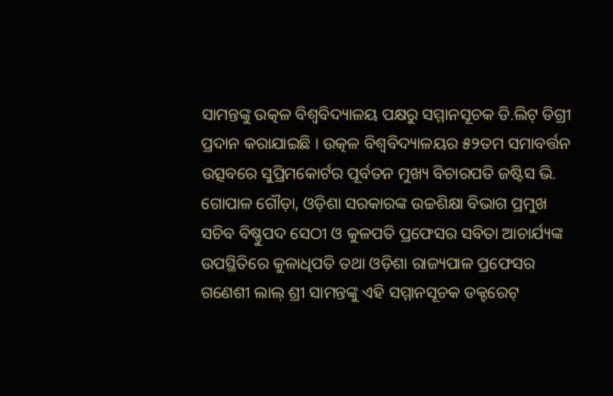ସାମନ୍ତଙ୍କୁ ଉତ୍କଳ ବିଶ୍ୱବିଦ୍ୟାଳୟ ପକ୍ଷରୁ ସମ୍ମାନସୂଚକ ଡି.ଲିଟ୍ ଡିଗ୍ରୀ ପ୍ରଦାନ କରାଯାଇଛି । ଉତ୍କଳ ବିଶ୍ୱବିଦ୍ୟାଳୟର ୫୨ତମ ସମାବର୍ତ୍ତନ ଉତ୍ସବରେ ସୁପ୍ରିମକୋର୍ଟର ପୂର୍ବତନ ମୁଖ୍ୟ ବିଚାରପତି ଜଷ୍ଟିସ ଭି. ଗୋପାଳ ଗୌଡ଼ା, ଓଡ଼ିଶା ସରକାରଙ୍କ ଉଚ୍ଚଶିକ୍ଷା ବିଭାଗ ପ୍ରମୁଖ ସଚିବ ବିଷ୍ଣୁପଦ ସେଠୀ ଓ କୁଳପତି ପ୍ରଫେସର ସବିତା ଆଚାର୍ଯ୍ୟଙ୍କ ଉପସ୍ଥିତିରେ କୁଳାଧିପତି ତଥା ଓଡ଼ିଶା ରାଜ୍ୟପାଳ ପ୍ରଫେସର ଗଣେଶୀ ଲାଲ୍ ଶ୍ରୀ ସାମନ୍ତଙ୍କୁ ଏହି ସମ୍ମାନସୂଚକ ଡକ୍ଟରେଟ୍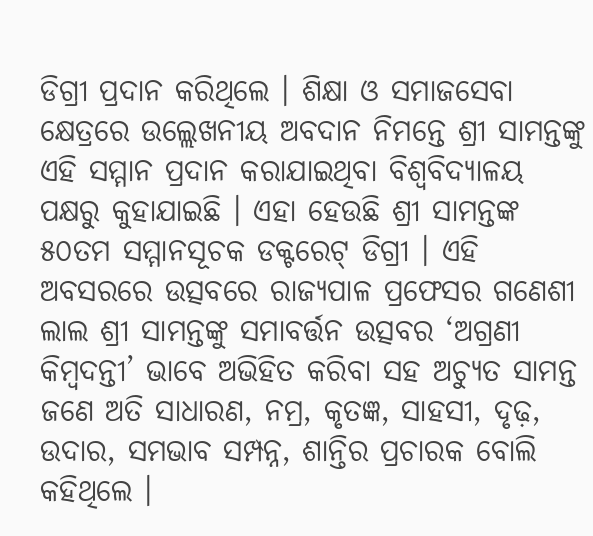ଡିଗ୍ରୀ ପ୍ରଦାନ କରିଥିଲେ । ଶିକ୍ଷା ଓ ସମାଜସେବା କ୍ଷେତ୍ରରେ ଉଲ୍ଲେଖନୀୟ ଅବଦାନ ନିମନ୍ତେ ଶ୍ରୀ ସାମନ୍ତଙ୍କୁ ଏହି ସମ୍ମାନ ପ୍ରଦାନ କରାଯାଇଥିବା ବିଶ୍ୱବିଦ୍ୟାଳୟ ପକ୍ଷରୁ କୁହାଯାଇଛି । ଏହା ହେଉଛି ଶ୍ରୀ ସାମନ୍ତଙ୍କ ୫୦ତମ ସମ୍ମାନସୂଚକ ଡକ୍ଟରେଟ୍ ଡିଗ୍ରୀ । ଏହି ଅବସରରେ ଉତ୍ସବରେ ରାଜ୍ୟପାଳ ପ୍ରଫେସର ଗଣେଶୀ ଲାଲ ଶ୍ରୀ ସାମନ୍ତଙ୍କୁ ସମାବର୍ତ୍ତନ ଉତ୍ସବର ‘ଅଗ୍ରଣୀ କିମ୍ବଦନ୍ତୀ’ ଭାବେ ଅଭିହିତ କରିବା ସହ ଅଚ୍ୟୁତ ସାମନ୍ତ ଜଣେ ଅତି ସାଧାରଣ, ନମ୍ର, କୃତଜ୍ଞ, ସାହସୀ, ଦୃଢ଼, ଉଦାର, ସମଭାବ ସମ୍ପନ୍ନ, ଶାନ୍ତିର ପ୍ରଚାରକ ବୋଲି କହିଥିଲେ ।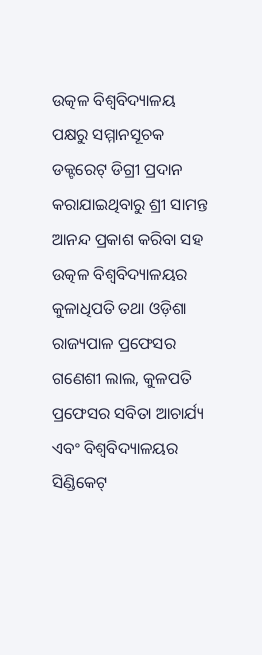ଉତ୍କଳ ବିଶ୍ୱବିଦ୍ୟାଳୟ ପକ୍ଷରୁ ସମ୍ମାନସୂଚକ ଡକ୍ଟରେଟ୍ ଡିଗ୍ରୀ ପ୍ରଦାନ କରାଯାଇଥିବାରୁ ଶ୍ରୀ ସାମନ୍ତ ଆନନ୍ଦ ପ୍ରକାଶ କରିବା ସହ ଉତ୍କଳ ବିଶ୍ୱବିଦ୍ୟାଳୟର କୁଳାଧିପତି ତଥା ଓଡ଼ିଶା ରାଜ୍ୟପାଳ ପ୍ରଫେସର ଗଣେଶୀ ଲାଲ, କୁଳପତି ପ୍ରଫେସର ସବିତା ଆଚାର୍ଯ୍ୟ ଏବଂ ବିଶ୍ୱବିଦ୍ୟାଳୟର ସିଣ୍ଡିକେଟ୍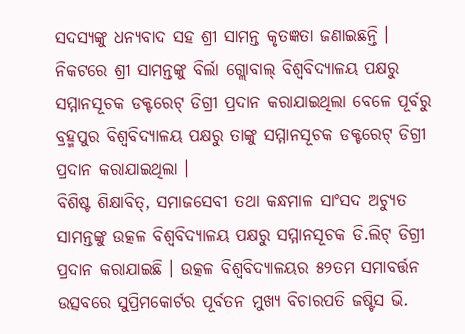ସଦସ୍ୟଙ୍କୁ ଧନ୍ୟବାଦ ସହ ଶ୍ରୀ ସାମନ୍ତ କୃତଜ୍ଞତା ଜଣାଇଛନ୍ତି । ନିକଟରେ ଶ୍ରୀ ସାମନ୍ତଙ୍କୁ ବିର୍ଲା ଗ୍ଲୋବାଲ୍ ବିଶ୍ୱବିଦ୍ୟାଳୟ ପକ୍ଷରୁ ସମ୍ମାନସୂଚକ ଡକ୍ଟରେଟ୍ ଡିଗ୍ରୀ ପ୍ରଦାନ କରାଯାଇଥିଲା ବେଳେ ପୂର୍ବରୁ ବ୍ରହ୍ମପୁର ବିଶ୍ୱବିଦ୍ୟାଳୟ ପକ୍ଷରୁ ତାଙ୍କୁ ସମ୍ମାନସୂଚକ ଡକ୍ଟରେଟ୍ ଡିଗ୍ରୀ ପ୍ରଦାନ କରାଯାଇଥିଲା ।
ବିଶିଷ୍ଟ ଶିକ୍ଷାବିତ୍, ସମାଜସେବୀ ତଥା କନ୍ଧମାଳ ସାଂସଦ ଅଚ୍ୟୁତ ସାମନ୍ତଙ୍କୁ ଉତ୍କଳ ବିଶ୍ୱବିଦ୍ୟାଳୟ ପକ୍ଷରୁ ସମ୍ମାନସୂଚକ ଡି.ଲିଟ୍ ଡିଗ୍ରୀ ପ୍ରଦାନ କରାଯାଇଛି । ଉତ୍କଳ ବିଶ୍ୱବିଦ୍ୟାଳୟର ୫୨ତମ ସମାବର୍ତ୍ତନ ଉତ୍ସବରେ ସୁପ୍ରିମକୋର୍ଟର ପୂର୍ବତନ ମୁଖ୍ୟ ବିଚାରପତି ଜଷ୍ଟିସ ଭି.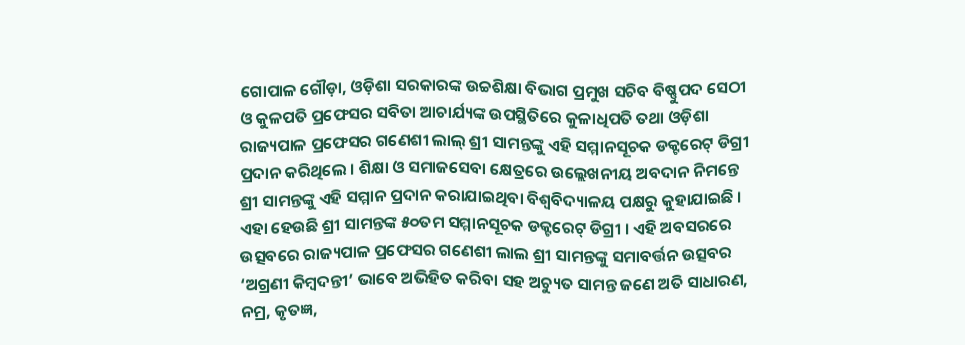ଗୋପାଳ ଗୌଡ଼ା, ଓଡ଼ିଶା ସରକାରଙ୍କ ଉଚ୍ଚଶିକ୍ଷା ବିଭାଗ ପ୍ରମୁଖ ସଚିବ ବିଷ୍ଣୁପଦ ସେଠୀ ଓ କୁଳପତି ପ୍ରଫେସର ସବିତା ଆଚାର୍ଯ୍ୟଙ୍କ ଉପସ୍ଥିତିରେ କୁଳାଧିପତି ତଥା ଓଡ଼ିଶା ରାଜ୍ୟପାଳ ପ୍ରଫେସର ଗଣେଶୀ ଲାଲ୍ ଶ୍ରୀ ସାମନ୍ତଙ୍କୁ ଏହି ସମ୍ମାନସୂଚକ ଡକ୍ଟରେଟ୍ ଡିଗ୍ରୀ ପ୍ରଦାନ କରିଥିଲେ । ଶିକ୍ଷା ଓ ସମାଜସେବା କ୍ଷେତ୍ରରେ ଉଲ୍ଲେଖନୀୟ ଅବଦାନ ନିମନ୍ତେ ଶ୍ରୀ ସାମନ୍ତଙ୍କୁ ଏହି ସମ୍ମାନ ପ୍ରଦାନ କରାଯାଇଥିବା ବିଶ୍ୱବିଦ୍ୟାଳୟ ପକ୍ଷରୁ କୁହାଯାଇଛି । ଏହା ହେଉଛି ଶ୍ରୀ ସାମନ୍ତଙ୍କ ୫୦ତମ ସମ୍ମାନସୂଚକ ଡକ୍ଟରେଟ୍ ଡିଗ୍ରୀ । ଏହି ଅବସରରେ ଉତ୍ସବରେ ରାଜ୍ୟପାଳ ପ୍ରଫେସର ଗଣେଶୀ ଲାଲ ଶ୍ରୀ ସାମନ୍ତଙ୍କୁ ସମାବର୍ତ୍ତନ ଉତ୍ସବର ‘ଅଗ୍ରଣୀ କିମ୍ବଦନ୍ତୀ’ ଭାବେ ଅଭିହିତ କରିବା ସହ ଅଚ୍ୟୁତ ସାମନ୍ତ ଜଣେ ଅତି ସାଧାରଣ, ନମ୍ର, କୃତଜ୍ଞ,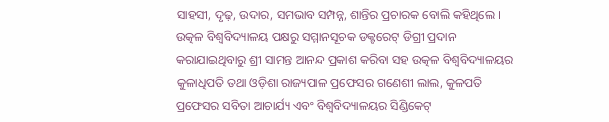ସାହସୀ, ଦୃଢ଼, ଉଦାର, ସମଭାବ ସମ୍ପନ୍ନ, ଶାନ୍ତିର ପ୍ରଚାରକ ବୋଲି କହିଥିଲେ । ଉତ୍କଳ ବିଶ୍ୱବିଦ୍ୟାଳୟ ପକ୍ଷରୁ ସମ୍ମାନସୂଚକ ଡକ୍ଟରେଟ୍ ଡିଗ୍ରୀ ପ୍ରଦାନ କରାଯାଇଥିବାରୁ ଶ୍ରୀ ସାମନ୍ତ ଆନନ୍ଦ ପ୍ରକାଶ କରିବା ସହ ଉତ୍କଳ ବିଶ୍ୱବିଦ୍ୟାଳୟର କୁଳାଧିପତି ତଥା ଓଡ଼ିଶା ରାଜ୍ୟପାଳ ପ୍ରଫେସର ଗଣେଶୀ ଲାଲ, କୁଳପତି ପ୍ରଫେସର ସବିତା ଆଚାର୍ଯ୍ୟ ଏବଂ ବିଶ୍ୱବିଦ୍ୟାଳୟର ସିଣ୍ଡିକେଟ୍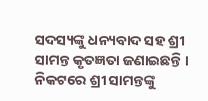ସଦସ୍ୟଙ୍କୁ ଧନ୍ୟବାଦ ସହ ଶ୍ରୀ ସାମନ୍ତ କୃତଜ୍ଞତା ଜଣାଇଛନ୍ତି । ନିକଟରେ ଶ୍ରୀ ସାମନ୍ତଙ୍କୁ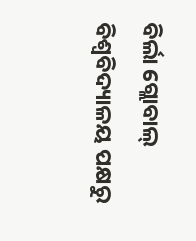ବିର୍ଲା ଗ୍ଲୋବାଲ୍ ବିଶ୍ୱବିଦ୍ୟାଳୟ ପକ୍ଷରୁ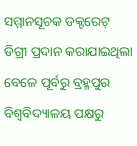ସମ୍ମାନସୂଚକ ଡକ୍ଟରେଟ୍ ଡିଗ୍ରୀ ପ୍ରଦାନ କରାଯାଇଥିଲା ବେଳେ ପୂର୍ବରୁ ବ୍ରହ୍ମପୁର ବିଶ୍ୱବିଦ୍ୟାଳୟ ପକ୍ଷରୁ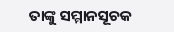ତାଙ୍କୁ ସମ୍ମାନସୂଚକ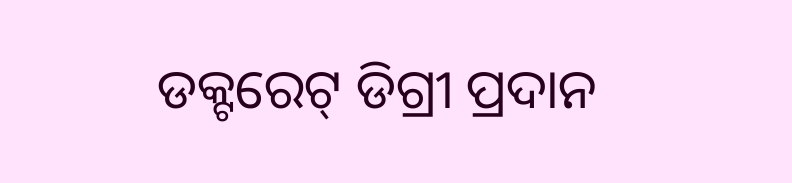ଡକ୍ଟରେଟ୍ ଡିଗ୍ରୀ ପ୍ରଦାନ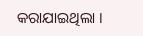କରାଯାଇଥିଲା ।